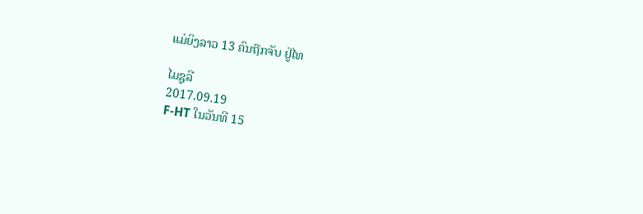ແມ່ຍິງລາວ 13 ຄົນຖືກຈັບ ຢູ່ໄທ

ໄມຊູລີ
2017.09.19
F-HT ໃນວັນທີ 15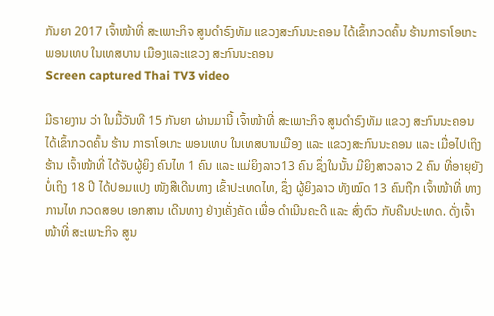ກັນຍາ 2017 ເຈົ້າໜ້າທີ່ ສະເພາະກິຈ ສູນດໍາຣົງທັມ ແຂວງສະກົນນະຄອນ ໄດ້ເຂົ້າກວດຄົ້ນ ຮ້ານກາຣາໂອເກະ ພອນເທບ ໃນເທສບານ ເມືອງແລະແຂວງ ສະກົນນະຄອນ
Screen captured Thai TV3 video

ມີຣາຍງານ ວ່າ ໃນມື້ວັນທີ 15 ກັນຍາ ຜ່ານມານີ້ ເຈົ້າໜ້າທີ່ ສະເພາະກິຈ ສູນດໍາຣົງທັມ ແຂວງ ສະກົນນະຄອນ ໄດ້ເຂົ້າກວດຄົ້ນ ຮ້ານ ກາຣາໂອເກະ ພອນເທບ ໃນເທສບານເມືອງ ແລະ ແຂວງສະກົນນະຄອນ ແລະ ເມື່ອໄປເຖິງຮ້ານ ເຈົ້າໜ້າທີ່ ໄດ້ຈັບຜູ້ຍິງ ຄົນໄທ 1 ຄົນ ແລະ ແມ່ຍິງລາວ13 ຄົນ ຊຶ່ງໃນນັ້ນ ມີຍິງສາວລາວ 2 ຄົນ ທີ່ອາຍຸຍັງບໍ່ເຖິງ 18 ປີ ໄດ້ປອມແປງ ໜັງສືເດີນທາງ ເຂົ້າປະເທດໄທ, ຊຶ່ງ ຜູ້ຍິງລາວ ທັງໝົດ 13 ຄົນຖືກ ເຈົ້າໜ້າທີ່ ທາງການໄທ ກວດສອບ ເອກສານ ເດີນທາງ ຢ່າງເຄັ່ງຄັດ ເພື່ອ ດໍາເນີນຄະດີ ແລະ ສົ່ງຕົວ ກັບຄືນປະເທດ. ດັ່ງເຈົ້າໜ້າທີ່ ສະເພາະກິຈ ສູນ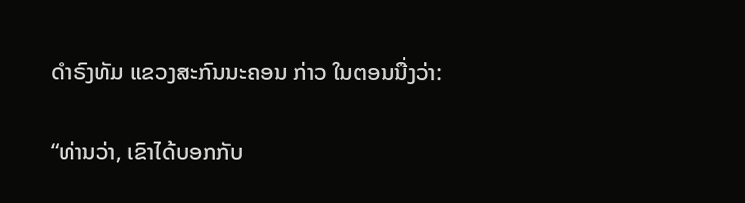ດໍາຣົງທັມ ແຂວງສະກົນນະຄອນ ກ່າວ ໃນຕອນນື່ງວ່າ:

“ທ່ານວ່າ, ເຂົາໄດ້ບອກກັບ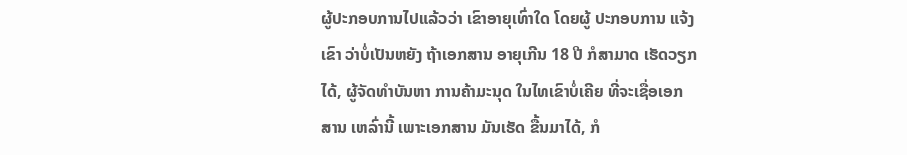ຜູ້ປະກອບການໄປແລ້ວວ່າ ເຂົາອາຍຸເທົ່າໃດ ໂດຍຜູ້ ປະກອບການ ແຈ້ງເຂົາ ວ່າບໍ່ເປັນຫຍັງ ຖ້າເອກສານ ອາຍຸເກີນ 18 ປີ ກໍສາມາດ ເຮັດວຽກໄດ້, ຜູ້ຈັດທໍາບັນຫາ ການຄ້າມະນຸດ ໃນໄທເຂົາບໍ່ເຄີຍ ທີ່ຈະເຊື່ອເອກສານ ເຫລົ່ານີ້ ເພາະເອກສານ ມັນເຮັດ ຂື້ນມາໄດ້, ກໍ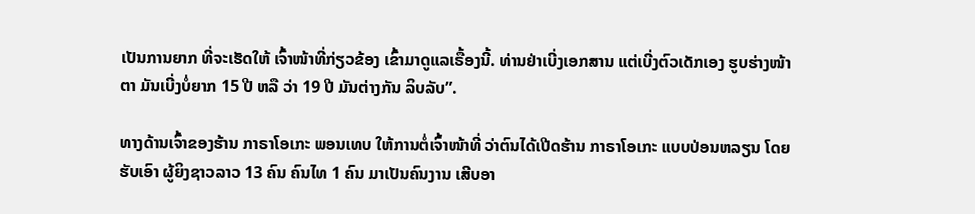ເປັນການຍາກ ທີ່ຈະເຮັດໃຫ້ ເຈົ້າໜ້າທີ່ກ່ຽວຂ້ອງ ເຂົ້າມາດູແລເຣື້ອງນີ້. ທ່ານຢ່າເບີ່ງເອກສານ ແຕ່ເບີ່ງຕົວເດັກເອງ ຮູບຮ່າງໜ້າຕາ ມັນເບີ່ງບໍ່ຍາກ 15 ປີ ຫລື ວ່າ 19 ປີ ມັນຕ່າງກັນ ລິບລັບ”.

ທາງດ້ານເຈົ້າຂອງຮ້ານ ກາຣາໂອເກະ ພອນເທບ ໃຫ້ການຕໍ່ເຈົ້າໜ້າທີ່ ວ່າຕົນໄດ້ເປີດຮ້ານ ກາຣາໂອເກະ ແບບປ່ອນຫລຽນ ໂດຍຮັບເອົາ ຜູ້ຍິງຊາວລາວ 13 ຄົນ ຄົນໄທ 1 ຄົນ ມາເປັນຄົນງານ ເສີບອາ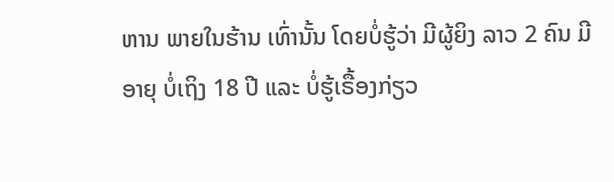ຫານ ພາຍໃນຮ້ານ ເທົ່ານັ້ນ ໂດຍບໍ່ຮູ້ວ່າ ມີຜູ້ຍິງ ລາວ 2 ຄົນ ມີອາຍຸ ບໍ່ເຖິງ 18 ປີ ແລະ ບໍ່ຮູ້ເຣື້ອງກ່ຽວ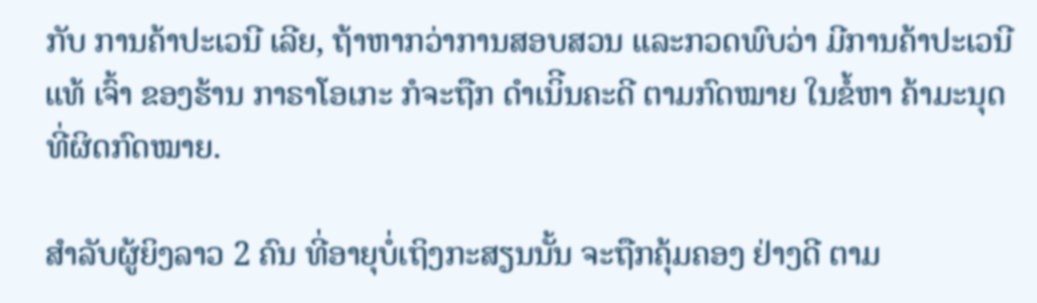ກັບ ການຄ້າປະເວນີ ເລີຍ, ຖ້າຫາກວ່າການສອບສວນ ແລະກວດພົບວ່າ ມີການຄ້າປະເວນີແທ້ ເຈົ້າ ຂອງຮ້ານ ກາຣາໂອເກະ ກໍຈະຖືກ ດໍາເນິີນຄະດີ ຕາມກົດໝາຍ ໃນຂໍ້ຫາ ຄ້າມະນຸດ ທີ່ຜິດກົດໝາຍ.

ສໍາລັບຜູ້ຍິງລາວ 2 ຄົນ ທີ່ອາຍຸບໍ່ເຖິງກະສຽນນັ້ນ ຈະຖືກຄຸ້ມຄອງ ຢ່າງດີ ຕາມ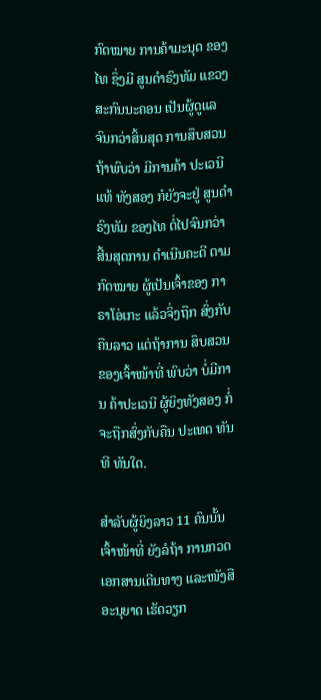ກົດໝາຍ ການຄ້າມະນຸດ ຂອງໄທ ຊຶ່ງມີ ສູນດໍາຣົງທັມ ແຂວງສະກົນນະຄອນ ເປັນຜູ້ດູແລ ຈົນກວ່າສິ້ນສຸດ ການສຶບສວນ ຖ້າພົບວ່າ ມີການຄ້າ ປະເວນີແທ້ ທັງສອງ ກໍຍັງຈະຢູ່ ສູນດໍາຣົງທັມ ຂອງໄທ ຕໍ່ໄປຈົນກວ່າ ສີ້ນສຸດການ ດໍາເນີນຄະດີ ຕາມກົດໝາຍ ຜູ້ເປັນເຈົ້າຂອງ ກາຣາໂອ່ເກະ ແລ້ວຈິ່ງຖືກ ສົ່ງກັບຄືນລາວ ແຕ່ຖ້າການ ສຶບສວນ ຂອງເຈົ້າໜ້າທີ່ ພົບວ່າ ບໍ່ມີການ ຄ້າປະເວນີ ຜູ້ຍິງທັງສອງ ກໍ່ຈະຖືກສົ່ງກັບຄືນ ປະເທດ ທັນທີ ທັນໃດ.

ສໍາລັບຜູ້ຍິງລາວ 11 ຄົນນັ້ນ ເຈົ້າໜ້າທີ່ ຍັງລໍຖ້າ ການກວດເອກສານເດີນທາງ ແລະໜັງສື ອະນຸຍາດ ເຮັດວຽກ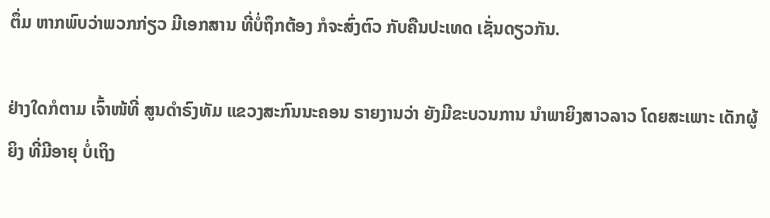ຕຶ່ມ ຫາກພົບວ່າພວກກ່ຽວ ມີເອກສານ ທີ່ບໍ່ຖຶກຕ້ອງ ກໍຈະສົ່ງຕົວ ກັບຄືນປະເທດ ເຊັ່ນດຽວກັນ.

ຢ່າງໃດກໍຕາມ ເຈົ້າໜ້ທີ່ ສູນດໍາຣົງທັມ ແຂວງສະກົນນະຄອນ ຣາຍງານວ່າ ຍັງມີຂະບວນການ ນໍາພາຍິງສາວລາວ ໂດຍສະເພາະ ເດັກຜູ້ ຍິງ ທີ່ມີອາຍຸ ບໍ່ເຖິງ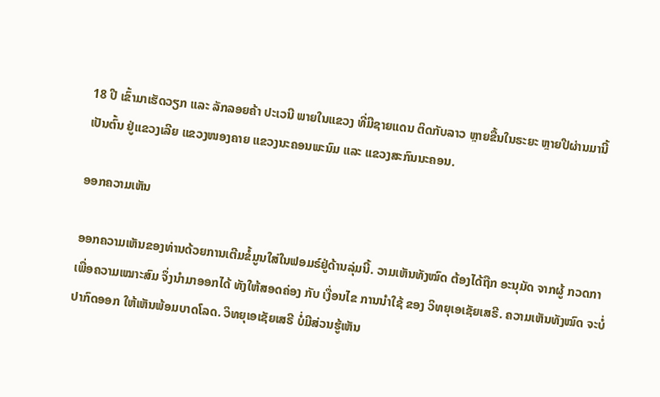18 ປີ ເຂົ້າມາເຮັດວຽກ ແລະ ລັກລອຍຄ້າ ປະເວນີ ພາຍໃນແຂວງ ທີ່ມີຊາຍແດນ ຕິດກັບລາວ ຫຼາຍຂື້ນໃນຣະຍະ ຫຼາຍປີຜ່ານມານີ້ ເປັນຕົ້ນ ຢູ່ແຂວງເລີຍ ແຂວງໜອງຄາຍ ແຂວງນະຄອນພະນົມ ແລະ ແຂວງສະກົນນະຄອນ.

ອອກຄວາມເຫັນ

ອອກຄວາມເຫັນຂອງທ່ານດ້ວຍການເຕີມຂໍ້ມູນໃສ່ໃນຟອມຣ໌ຢູ່ດ້ານລຸ່ມນີ້. ວາມເຫັນທັງໝົດ ຕ້ອງໄດ້ຖືກ ອະນຸມັດ ຈາກຜູ້ ກວດກາ ເພື່ອຄວາມເໝາະສົມ ຈຶ່ງນໍາມາອອກໄດ້ ທັງໃຫ້ສອດຄ່ອງ ກັບ ເງື່ອນໄຂ ການນຳໃຊ້ ຂອງ ວິທຍຸເອເຊັຍເສຣີ. ຄວາມເຫັນທັງໝົດ ຈະບໍ່ປາກົດອອກ ໃຫ້ເຫັນພ້ອມບາດໂລດ. ວິທຍຸເອເຊັຍເສຣີ ບໍ່ມີສ່ວນຮູ້ເຫັນ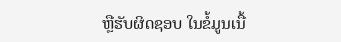ຫຼືຮັບຜິດຊອບ ໃນຂໍ້ມູນເນື້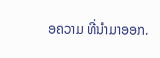ອຄວາມ ທີ່ນໍາມາອອກ.